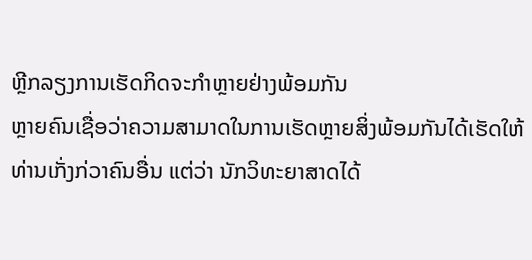ຫຼີກລຽງການເຮັດກິດຈະກຳຫຼາຍຢ່າງພ້ອມກັນ
ຫຼາຍຄົນເຊື່ອວ່າຄວາມສາມາດໃນການເຮັດຫຼາຍສິ່ງພ້ອມກັນໄດ້ເຮັດໃຫ້ທ່ານເກັ່ງກ່ວາຄົນອື່ນ ແຕ່ວ່າ ນັກວິທະຍາສາດໄດ້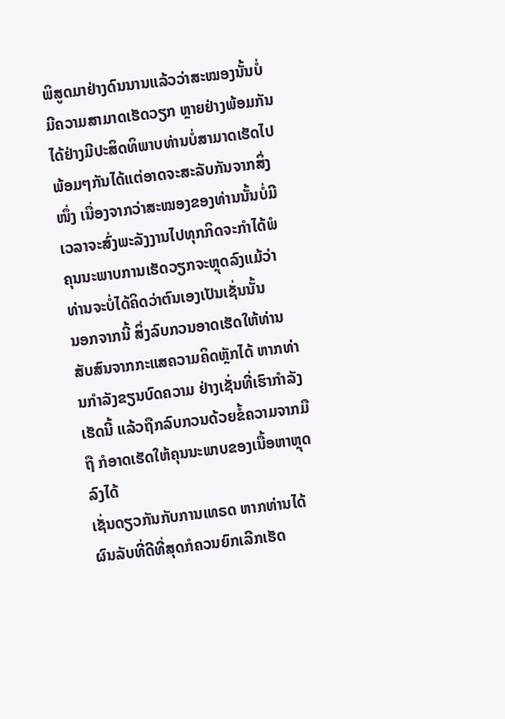ພິສູດມາຢ່າງດົນນານແລ້ວວ່າສະໝອງນັ້ນບໍ່ມີຄວາມສາມາດເຮັດວຽກ ຫຼາຍຢ່າງພ້ອມກັນໄດ້ຢ່າງມີປະສິດທິພາບທ່ານບໍ່ສາມາດເຮັດໄປພ້ອມໆກັນໄດ້ແຕ່ອາດຈະສະລັບກັນຈາກສິ່ງໜຶ່ງ ເນື່ອງຈາກວ່າສະໝອງຂອງທ່ານນັ້ນບໍ່ມີເວລາຈະສົ່ງພະລັງງານໄປທຸກກິດຈະກຳໄດ້ພໍ ຄຸນນະພາບການເຮັດວຽກຈະຫຼຸດລົງແມ້ວ່າທ່ານຈະບໍ່ໄດ້ຄິດວ່າຕົນເອງເປັນເຊັ່ນນັ້ນ
ນອກຈາກນີ້ ສິ່ງລົບກວນອາດເຮັດໃຫ້ທ່ານສັບສົນຈາກກະແສຄວາມຄິດຫຼັກໄດ້ ຫາກທ່ານກຳລັງຂຽນບົດຄວາມ ຢ່າງເຊັ່ນທີ່ເຮົາກຳລັງເຮັດນີ້ ແລ້ວຖືກລົບກວນດ້ວຍຂໍ້ຄວາມຈາກມືຖື ກໍອາດເຮັດໃຫ້ຄຸນນະພາບຂອງເນື້ອຫາຫຼຸດລົງໄດ້
ເຊັ່ນດຽວກັນກັບການເທຣດ ຫາກທ່ານໄດ້ຜົນລັບທີ່ດີທີ່ສຸດກໍຄວນຍົກເລີກເຮັດ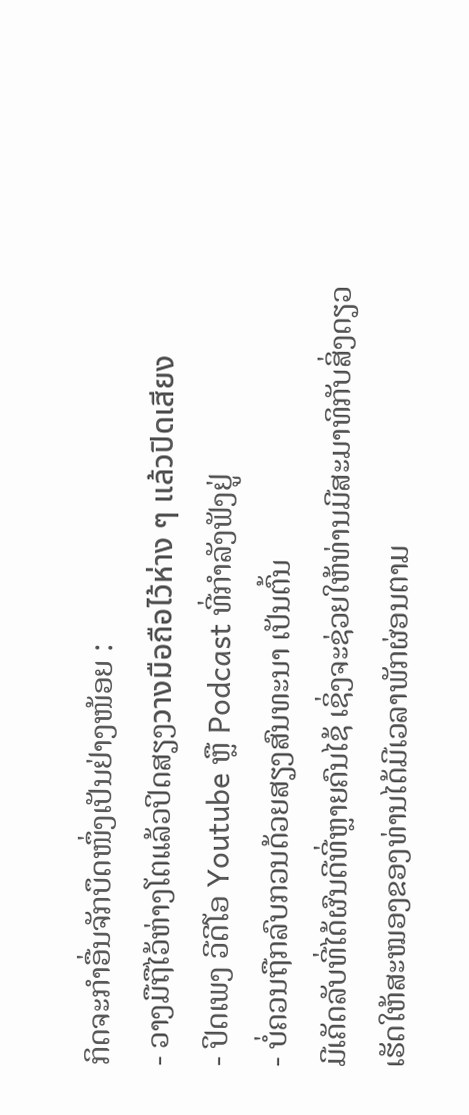ກິດຈະກຳອື່ນຈັກບຶດໜຶ່ງເປັນຢ່າງໜ້ອຍ :
- ວາງມືຖືໄວ້ຫ່າງໂຕແລ້ວປິດສຽງวางมือถือไว้ห่าง ๆ แล้วปิดเสียง
- ປິດເພງ ວີດີໂອ Youtube ຫຼື Podcast ທີ່ກຳລັງຟັງຢູ່
- ບໍ່ຄວນຖືກລົບກວນດ້ວຍສຽງສົນທະນາ ເປັນຕົ້ນ
ມີເຄັດລັບທີ່ໄດ້ຜົນດີທີ່ຫຼາຍຄົນໄຊ້ ເຊິ່ງຈະຊ່ວຍໃຫ້ທ່ານມີສະມາທິກັບສິ່ງດຽວ ເຮັດໃຫ້ສະໝອງຂອງທ່ານໄດ້ມີເວລາພັກຜ່ອນຕາມ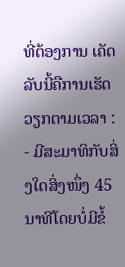ທີ່ຕ້ອງການ ເຄັດລັບນີ້ຄືການເຮັດວຽກຕາມເວລາ :
- ມີສະມາທິກັບສິ່ງໃດສິ່ງໜຶ່ງ 45ນາທີໂດຍບໍ່ມີຂໍ້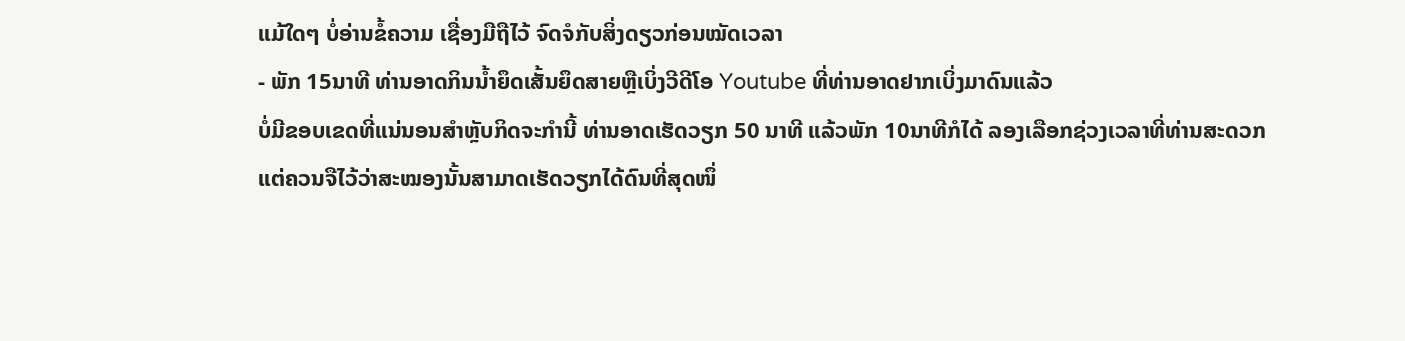ແມ້ໃດໆ ບໍ່ອ່ານຂໍ້ຄວາມ ເຊື່ອງມືຖືໄວ້ ຈົດຈໍກັບສິ່ງດຽວກ່ອນໝັດເວລາ
- ພັກ 15ນາທີ ທ່ານອາດກິນນໍ້າຍຶດເສັ້ນຍຶດສາຍຫຼືເບິ່ງວີດີໂອ Youtube ທີ່ທ່ານອາດຢາກເບິ່ງມາດົນແລ້ວ
ບໍ່ມີຂອບເຂດທີ່ແນ່ນອນສຳຫຼັບກິດຈະກຳນີ້ ທ່ານອາດເຮັດວຽກ 50 ນາທີ ແລ້ວພັກ 10ນາທີກໍໄດ້ ລອງເລືອກຊ່ວງເວລາທີ່ທ່ານສະດວກແຕ່ຄວນຈືໄວ້ວ່າສະໝອງນັ້ນສາມາດເຮັດວຽກໄດ້ດົນທີ່ສຸດໜຶ່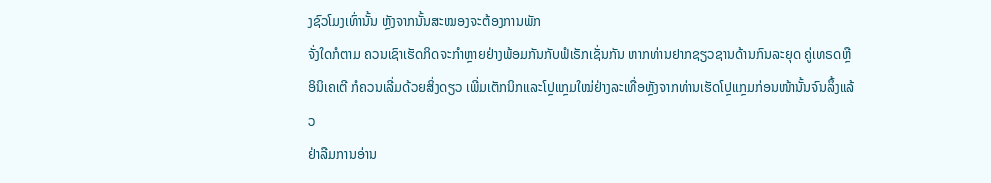ງຊົວໂມງເທົ່ານັ້ນ ຫຼັງຈາກນັ້ນສະໝອງຈະຕ້ອງການພັກ
ຈັ່ງໃດກໍຕາມ ຄວນເຊົາເຮັດກິດຈະກຳຫຼາຍຢ່າງພ້ອມກັນກັບຟໍເຣັກເຊັ່ນກັນ ຫາກທ່ານຢາກຊຽວຊານດ້ານກົນລະຍຸດ ຄູ່ເທຣດຫຼືອິນິເຄເຕີ ກໍຄວນເລີ່ມດ້ວຍສິ່ງດຽວ ເພີ່ມເຕັກນິກແລະໂປຼແກຼມໃໝ່ຢ່າງລະເທື່ອຫຼັງຈາກທ່ານເຮັດໂປຼແກຼມກ່ອນໜ້ານັ້ນຈົນລຶ້ງແລ້ວ
ຢ່າລືມການອ່ານ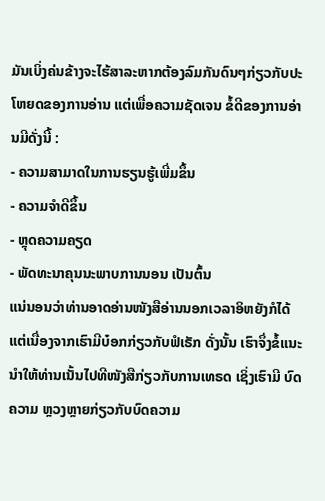ມັນເບິ່ງຄ່ນຂ້າງຈະໄຮ້ສາລະຫາກຕ້ອງລົມກັນດົນໆກ່ຽວກັບປະໂຫຍດຂອງການອ່ານ ແຕ່ເພື່ອຄວາມຊັດເຈນ ຂໍ້ດີຂອງການອ່ານມີດັ່ງນີ້ :
- ຄວາມສາມາດໃນການຮຽນຮູ້ເພີ່ມຂຶ້ນ
- ຄວາມຈໍາດີຂຶ້ນ
- ຫຼຸດຄວາມຄຽດ
- ພັດທະນາຄຸນນະພາບການນອນ ເປັນຕົ້ນ
ແນ່ນອນວ່າທ່ານອາດອ່ານໜັງສືອ່ານນອກເວລາອິຫຍັງກໍໄດ້ ແຕ່ເນື່ອງຈາກເຮົາມີບ໋ອກກ່ຽວກັບຟໍເຣັກ ດັ່ງນັ້ນ ເຮົາຈຶ່ງຂໍ້ແນະນໍາໃຫ້ທ່ານເນັ້ນໄປທີໜັງສືກ່ຽວກັບການເທຣດ ເຊິ່ງເຮົາມີ ບົດຄວາມ ຫຼວງຫຼາຍກ່ຽວກັບບົດຄວາມ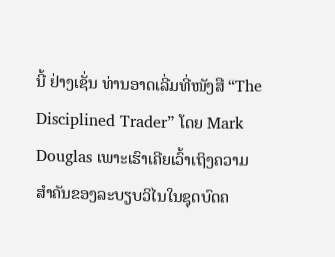ນີ້ ຢ່າງເຊັ່ນ ທ່ານອາດເລີ່ມທີ່ໜັງສື “The Disciplined Trader” ໂດຍ Mark Douglas ເພາະເຮົາເຄີຍເວົ້າເຖິງຄວາມສໍາຄັນຂອງລະບຽບວິໄນໃນຊຸດບົດຄ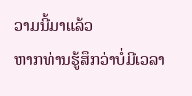ວາມນີ້ມາແລ້ວ
ຫາກທ່ານຮູ້ສຶກວ່າບໍ່ມີເວລາ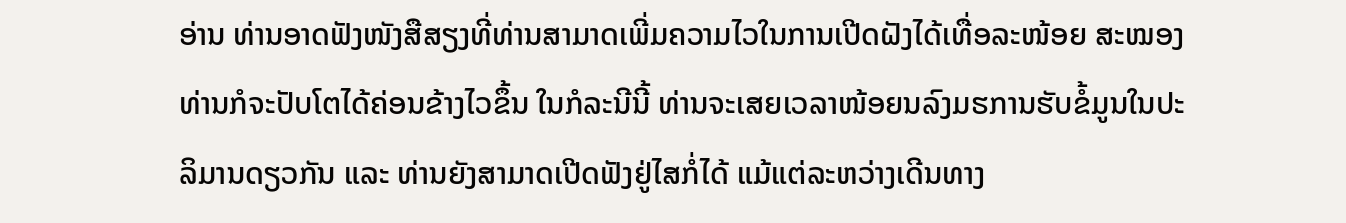ອ່ານ ທ່ານອາດຟັງໜັງສືສຽງທີ່ທ່ານສາມາດເພີ່ມຄວາມໄວໃນການເປີດຝັງໄດ້ເທື່ອລະໜ້ອຍ ສະໝອງທ່ານກໍຈະປັບໂຕໄດ້ຄ່ອນຂ້າງໄວຂຶ້ນ ໃນກໍລະນີນີ້ ທ່ານຈະເສຍເວລາໜ້ອຍນລົງມຮການຮັບຂໍ້ມູນໃນປະລິມານດຽວກັນ ແລະ ທ່ານຍັງສາມາດເປີດຟັງຢູ່ໄສກໍ່ໄດ້ ແມ້ແຕ່ລະຫວ່າງເດີນທາງ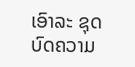ເອົາລະ ຊຸດບົດຄວາມ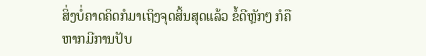ສິ່ງບໍ່ຄາດຄິດກໍມາເຖິງຈຸດສິ້ນສຸດແລ້ວ ຂໍ້ດີຫຼັກໆ ກໍຄືຫາກມີການປັບ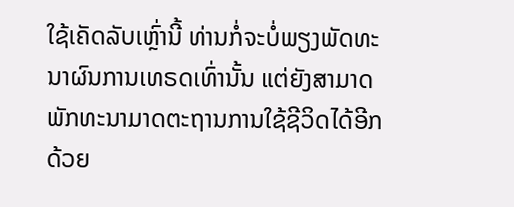ໃຊ້ເຄັດລັບເຫຼົ່ານີ້ ທ່ານກໍ່ຈະບໍ່ພຽງພັດທະນາຜົນການເທຣດເທົ່ານັ້ນ ແຕ່ຍັງສາມາດພັກທະນາມາດຕະຖານການໃຊ້ຊີວິດໄດ້ອີກດ້ວຍ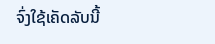ຈົ່ງໃຊ້ເຄັດລັບນີ້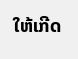ໃຫ້ເກີດ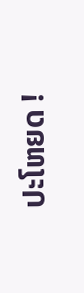ປະໂຫຍດ !